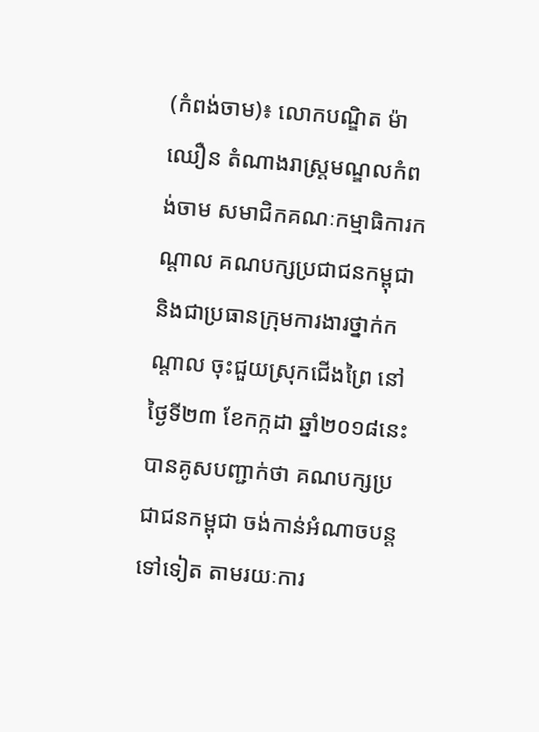(កំពង់ចាម)៖ លោកបណ្ឌិត ម៉ា ឈឿន តំណាងរាស្ដ្រមណ្ឌលកំពង់ចាម សមាជិកគណៈកម្មាធិការកណ្ដាល គណបក្សប្រជាជនកម្ពុជា និងជាប្រធានក្រុមការងារថ្នាក់កណ្ដាល ចុះជួយស្រុកជើងព្រៃ នៅថ្ងៃទី២៣ ខែកក្កដា ឆ្នាំ២០១៨នេះ បានគូសបញ្ជាក់ថា គណបក្សប្រជាជនកម្ពុជា ចង់កាន់អំណាចបន្ដទៅទៀត តាមរយៈការ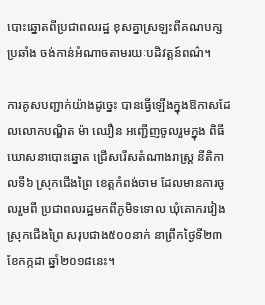បោះឆ្នោតពីប្រជាពលរដ្ឋ ខុសគ្នាស្រឡះពីគណបក្សប្រឆាំង ចង់កាន់អំណាចតាមរយៈបដិវត្ដន៍ពណ៌។

ការគូសបញ្ជាក់យ៉ាងដូច្នេះ បានធ្វើឡើងក្នុងឱកាសដែលលោកបណ្ឌិត ម៉ា ឈឿន អញ្ជើញចូលរួមក្នុង ពិធីឃោសនាបោះឆ្នោត ជ្រើសរើសតំណាងរាស្ដ្រ នីតិកាលទី៦ ស្រុកជើងព្រៃ ខេត្ដកំពង់ចាម ដែលមានការចូលរួមពី ប្រជាពលរដ្ឋមកពីភូមិទទោល ឃុំគោករវៀង ស្រុកជើងព្រៃ សរុបជាង៥០០នាក់ នាព្រឹកថ្ងៃទី២៣ ខែកក្កដា ឆ្នាំ២០១៨នេះ។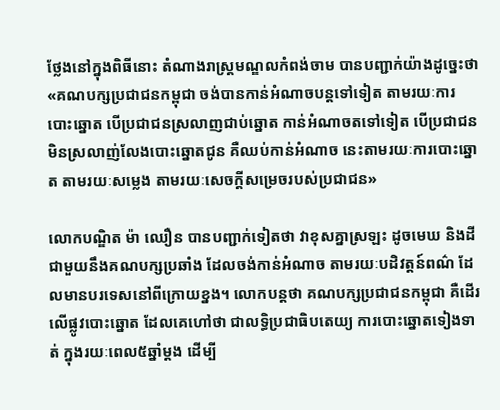ថ្លែងនៅក្នុងពិធីនោះ តំណាងរាស្ដ្រមណ្ឌលកំពង់ចាម បានបញ្ជាក់យ៉ាងដូច្នេះថា «គណបក្សប្រជាជនកម្ពុជា ចង់បានកាន់អំណាចបន្ដទៅទៀត តាមរយៈការបោះឆ្នោត បើប្រជាជនស្រលាញជាប់ឆ្នោត កាន់អំណាចតទៅទៀត បើប្រជាជនមិនស្រលាញ់លែងបោះឆ្នោតជូន គឺឈប់កាន់អំណាច នេះតាមរយៈការបោះឆ្នោត តាមរយៈសម្លេង តាមរយៈសេចក្ដីសម្រេចរបស់ប្រជាជន»

លោកបណ្ឌិត ម៉ា ឈឿន បានបញ្ជាក់ទៀតថា វាខុសគ្នាស្រឡះ ដូចមេឃ និងដី ជាមួយនឹងគណបក្សប្រឆាំង ដែលចង់កាន់អំណាច តាមរយៈបដិវត្ដន៍ពណ៌ ដែលមានបរទេសនៅពីក្រោយខ្នង។ លោកបន្ដថា គណបក្សប្រជាជនកម្ពុជា គឺដើរលើផ្លូវបោះឆ្នោត ដែលគេហៅថា ជាលទ្ធិប្រជាធិបតេយ្យ ការបោះឆ្នោតទៀងទាត់ ក្នុងរយៈពេល៥ឆ្នាំម្ដង ដើម្បី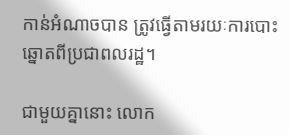កាន់អំណាចបាន ត្រូវធ្វើតាមរយៈការបោះឆ្នោតពីប្រជាពលរដ្ឋ។

ជាមួយគ្នានោះ លោក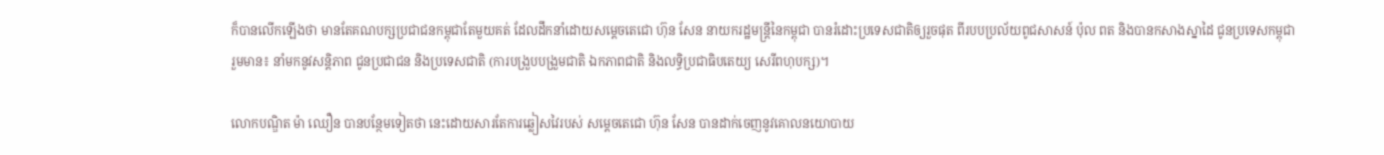ក៏បានលើកឡើងថា មានតែគណបក្សប្រជាជនកម្ពុជាតែមួយគត់ ដែលដឹកនាំដោយសម្ដេចតេជោ ហ៊ុន សែន នាយករដ្ឋមន្ដ្រីនៃកម្ពុជា បានរំដោះប្រទេសជាតិឲ្យរួចផុត ពីរបបប្រល័យពូជសាសន៍ ប៉ុល ពត និងបានកសាងស្នាដៃ ជូនប្រទេសកម្ពុជា រួមមាន៖ នាំមកនូវសន្ដិភាព ជូនប្រជាជន និងប្រទេសជាតិ (ការបង្រួបបង្រួមជាតិ ឯកភាពជាតិ និងលទ្ធិប្រជាធិបតេយ្យ សេរីពហុបក្ស)។

លោកបណ្ឌិត ម៉ា ឈឿន បានបន្ថែមទៀតថា នេះដោយសារតែការឆ្លៀសវៃរបស់ សម្ដេចតេជោ ហ៊ុន សែន បានដាក់ចេញនូវគោលនយោបាយ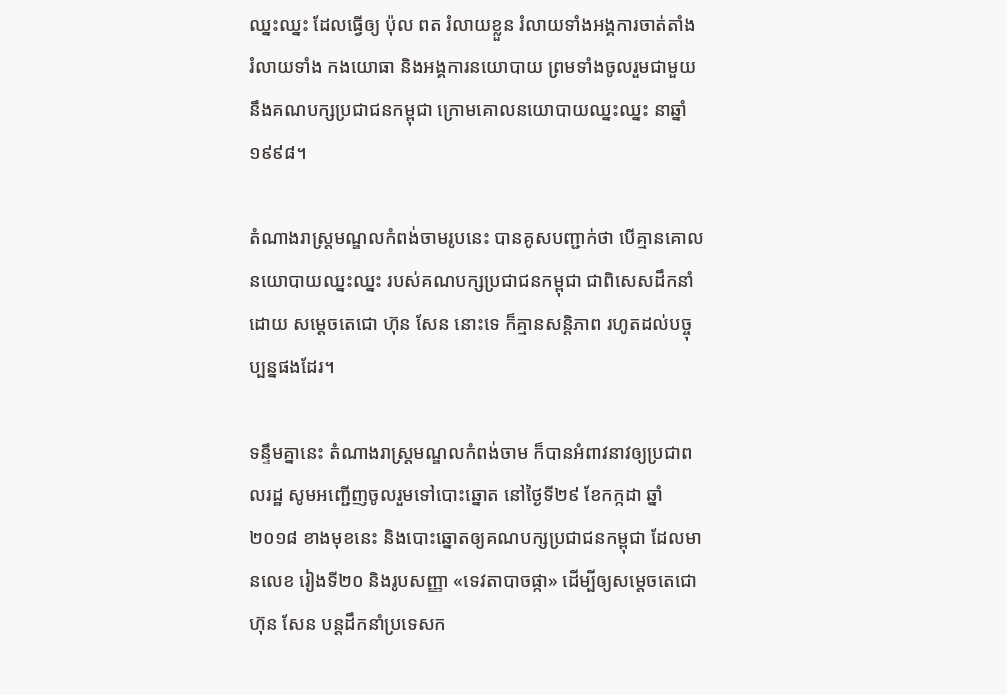ឈ្នះឈ្នះ ដែលធ្វើឲ្យ ប៉ុល ពត រំលាយខ្លួន រំលាយទាំងអង្គការចាត់តាំង រំលាយទាំង កងយោធា និងអង្គការនយោបាយ ព្រមទាំងចូលរួមជាមួយនឹងគណបក្សប្រជាជនកម្ពុជា ក្រោមគោលនយោបាយឈ្នះឈ្នះ នាឆ្នាំ១៩៩៨។

តំណាងរាស្ដ្រមណ្ឌលកំពង់ចាមរូបនេះ បានគូសបញ្ជាក់ថា បើគ្មានគោលនយោបាយឈ្នះឈ្នះ របស់គណបក្សប្រជាជនកម្ពុជា ជាពិសេសដឹកនាំដោយ សម្ដេចតេជោ ហ៊ុន សែន នោះទេ ក៏គ្មានសន្ដិភាព រហូតដល់បច្ចុប្បន្នផងដែរ។

ទន្ទឹមគ្នានេះ តំណាងរាស្ដ្រមណ្ឌលកំពង់ចាម ក៏បានអំពាវនាវឲ្យប្រជាពលរដ្ឋ សូមអញ្ជើញចូលរួមទៅបោះឆ្នោត នៅថ្ងៃទី២៩ ខែកក្កដា ឆ្នាំ២០១៨ ខាងមុខនេះ និងបោះឆ្នោតឲ្យគណបក្សប្រជាជនកម្ពុជា ដែលមានលេខ រៀងទី២០ និងរូបសញ្ញា «ទេវតាបាចផ្កា» ដើម្បីឲ្យសម្ដេចតេជោ ហ៊ុន សែន បន្ដដឹកនាំប្រទេសក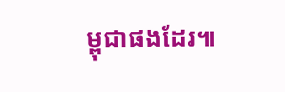ម្ពុជាផងដែរ៕